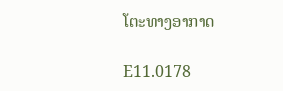ໂຕະທາງອາກາດ

E11.0178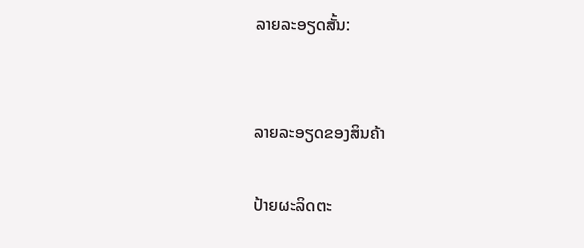ລາຍລະອຽດສັ້ນ:


ລາຍລະອຽດຂອງສິນຄ້າ

ປ້າຍຜະລິດຕະ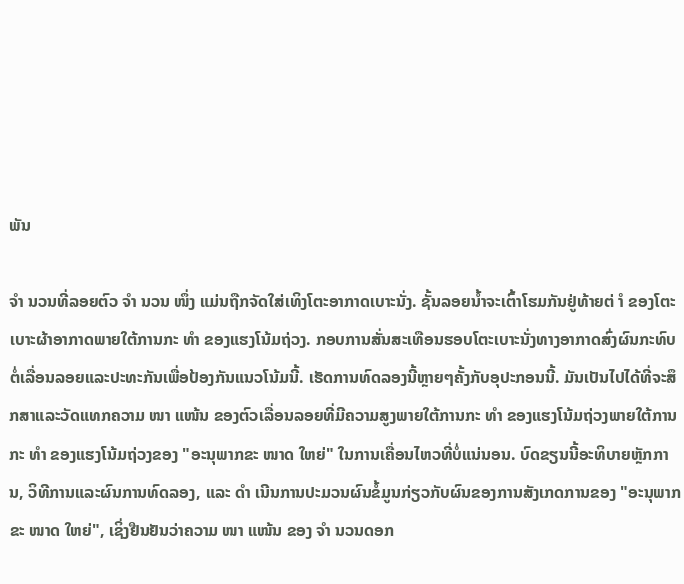ພັນ

ຈຳ ນວນທີ່ລອຍຕົວ ຈຳ ນວນ ໜຶ່ງ ແມ່ນຖືກຈັດໃສ່ເທິງໂຕະອາກາດເບາະນັ່ງ. ຊັ້ນລອຍນໍ້າຈະເຕົ້າໂຮມກັນຢູ່ທ້າຍຕ່ ຳ ຂອງໂຕະເບາະຜ້າອາກາດພາຍໃຕ້ການກະ ທຳ ຂອງແຮງໂນ້ມຖ່ວງ. ກອບການສັ່ນສະເທືອນຮອບໂຕະເບາະນັ່ງທາງອາກາດສົ່ງຜົນກະທົບຕໍ່ເລື່ອນລອຍແລະປະທະກັນເພື່ອປ້ອງກັນແນວໂນ້ມນີ້. ເຮັດການທົດລອງນີ້ຫຼາຍໆຄັ້ງກັບອຸປະກອນນີ້. ມັນເປັນໄປໄດ້ທີ່ຈະສຶກສາແລະວັດແທກຄວາມ ໜາ ແໜ້ນ ຂອງຕົວເລື່ອນລອຍທີ່ມີຄວາມສູງພາຍໃຕ້ການກະ ທຳ ຂອງແຮງໂນ້ມຖ່ວງພາຍໃຕ້ການກະ ທຳ ຂອງແຮງໂນ້ມຖ່ວງຂອງ "ອະນຸພາກຂະ ໜາດ ໃຫຍ່" ໃນການເຄື່ອນໄຫວທີ່ບໍ່ແນ່ນອນ. ບົດຂຽນນີ້ອະທິບາຍຫຼັກການ, ວິທີການແລະຜົນການທົດລອງ, ແລະ ດຳ ເນີນການປະມວນຜົນຂໍ້ມູນກ່ຽວກັບຜົນຂອງການສັງເກດການຂອງ "ອະນຸພາກຂະ ໜາດ ໃຫຍ່", ເຊິ່ງຢືນຢັນວ່າຄວາມ ໜາ ແໜ້ນ ຂອງ ຈຳ ນວນດອກ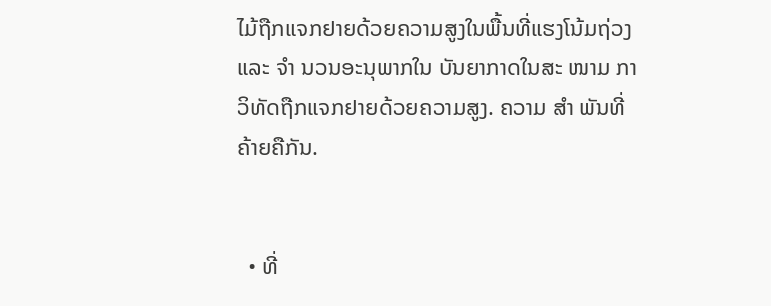ໄມ້ຖືກແຈກຢາຍດ້ວຍຄວາມສູງໃນພື້ນທີ່ແຮງໂນ້ມຖ່ວງແລະ ຈຳ ນວນອະນຸພາກໃນ ບັນຍາກາດໃນສະ ໜາມ ກາວິທັດຖືກແຈກຢາຍດ້ວຍຄວາມສູງ. ຄວາມ ສຳ ພັນທີ່ຄ້າຍຄືກັນ.


  • ທີ່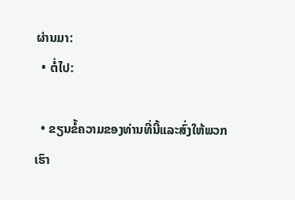ຜ່ານມາ:
  • ຕໍ່ໄປ:

  • ຂຽນຂໍ້ຄວາມຂອງທ່ານທີ່ນີ້ແລະສົ່ງໃຫ້ພວກເຮົາ